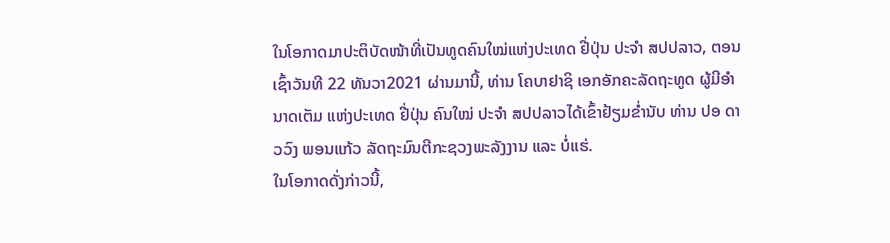ໃນໂອກາດມາປະຕິບັດໜ້າທີ່ເປັນທູດຄົນໃໝ່ແຫ່ງປະເທດ ຢີ່ປຸ່ນ ປະຈຳ ສປປລາວ, ຕອນເຊົ້າວັນທີ 22 ທັນວາ2021 ຜ່ານມານີ້, ທ່ານ ໂຄບາຢາຊິ ເອກອັກຄະລັດຖະທູດ ຜູ້ມີອຳນາດເຕັມ ແຫ່ງປະເທດ ຢີ່ປຸ່ນ ຄົນໃໝ່ ປະຈຳ ສປປລາວໄດ້ເຂົ້າຢ້ຽມຂ່ຳນັບ ທ່ານ ປອ ດາວວົງ ພອນແກ້ວ ລັດຖະມົນຕີກະຊວງພະລັງງານ ແລະ ບໍ່ແຮ່.
ໃນໂອກາດດັ່ງກ່າວນີ້,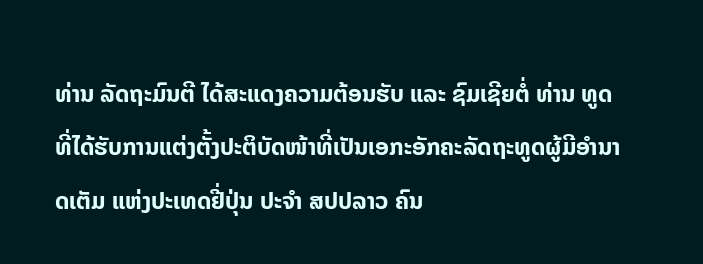ທ່ານ ລັດຖະມົນຕີ ໄດ້ສະແດງຄວາມຕ້ອນຮັບ ແລະ ຊົມເຊີຍຕໍ່ ທ່ານ ທູດ ທີ່ໄດ້ຮັບການແຕ່ງຕັ້ງປະຕິບັດໜ້າທີ່ເປັນເອກະອັກຄະລັດຖະທູດຜູ້ມີອຳນາດເຕັມ ແຫ່ງປະເທດຢີ່ປຸ່ນ ປະຈຳ ສປປລາວ ຄົນ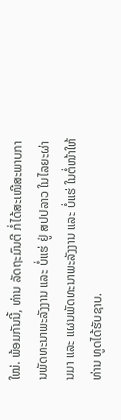ໃໝ່. ພ້ອມກັນນີ້, ທ່ານ ລັດຖະມົນຕີ ກໍ່ໄດ້ສະເໜີສະພາບການພັດທະນາພະລັງງານ ແລະ ບໍ່ແຮ່ ຢູ່ ສປປລາວ ໃນໄລຍະຜ່ານມາ ແລະ ແຜນພັດທະນາພະລັງງານ ແລະ ບໍ່ແຮ່ ໃນຕໍ່ໜ້າໃຫ້ ທ່ານ ທູດໄດ້ຮັບຊາບ.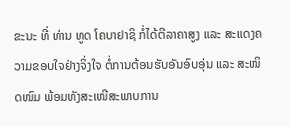ຂະນະ ທີ່ ທ່ານ ທູດ ໂຄບາຢາຊິ ກໍ່ໄດ້ຕີລາຄາສູງ ແລະ ສະແດງຄວາມຂອບໃຈຢ່າງຈິ່ງໃຈ ຕໍ່ການຕ້ອນຮັບອັນອົບອຸ່ນ ແລະ ສະໜິດໜົມ ພ້ອມທັງສະເໜີສະພາບການ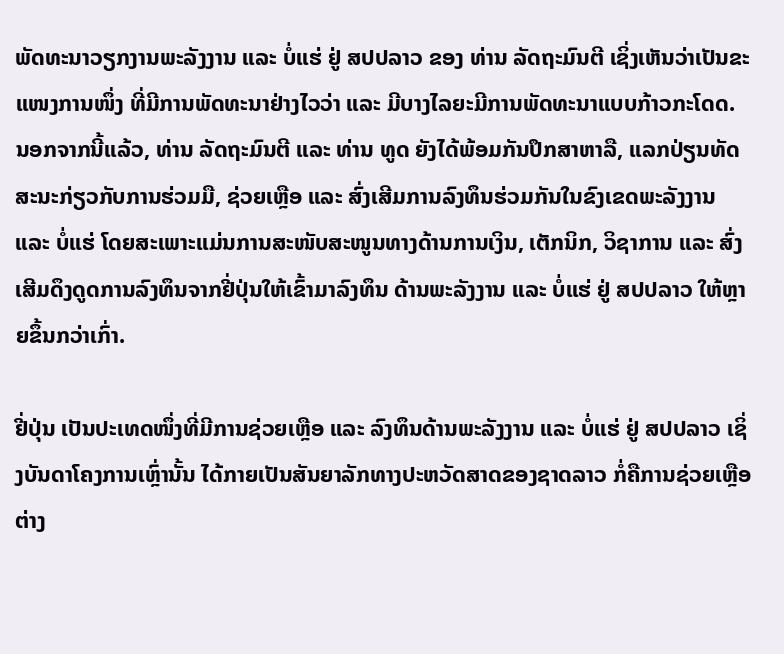ພັດທະນາວຽກງານພະລັງງານ ແລະ ບໍ່ແຮ່ ຢູ່ ສປປລາວ ຂອງ ທ່ານ ລັດຖະມົນຕີ ເຊິ່ງເຫັນວ່າເປັນຂະແໜງການໜຶ່ງ ທີ່ມີການພັດທະນາຢ່າງໄວວ່າ ແລະ ມີບາງໄລຍະມີການພັດທະນາແບບກ້າວກະໂດດ.
ນອກຈາກນີ້ແລ້ວ, ທ່ານ ລັດຖະມົນຕີ ແລະ ທ່ານ ທູດ ຍັງໄດ້ພ້ອມກັນປຶກສາຫາລື, ແລກປ່ຽນທັດສະນະກ່ຽວກັບການຮ່ວມມື, ຊ່ວຍເຫຼືອ ແລະ ສົ່ງເສີມການລົງທຶນຮ່ວມກັນໃນຂົງເຂດພະລັງງານ ແລະ ບໍ່ແຮ່ ໂດຍສະເພາະແມ່ນການສະໜັບສະໜູນທາງດ້ານການເງິນ, ເຕັກນິກ, ວິຊາການ ແລະ ສົ່ງເສີມດຶງດູດການລົງທຶນຈາກຢີ່ປຸ່ນໃຫ້ເຂົ້າມາລົງທຶນ ດ້ານພະລັງງານ ແລະ ບໍ່ແຮ່ ຢູ່ ສປປລາວ ໃຫ້ຫຼາຍຂຶ້ນກວ່າເກົ່າ.

ຢີ່ປຸ່ນ ເປັນປະເທດໜຶ່ງທີ່ມີການຊ່ວຍເຫຼືອ ແລະ ລົງທຶນດ້ານພະລັງງານ ແລະ ບໍ່ແຮ່ ຢູ່ ສປປລາວ ເຊິ່ງບັນດາໂຄງການເຫຼົ່ານັ້ນ ໄດ້ກາຍເປັນສັນຍາລັກທາງປະຫວັດສາດຂອງຊາດລາວ ກໍ່ຄືການຊ່ວຍເຫຼືອຕ່າງ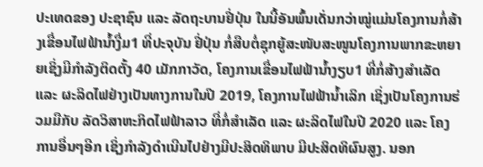ປະເທດຂອງ ປະຊາຊົນ ແລະ ລັດຖະບານຢີ່ປຸ່ນ ໃນນີ້ອັນພົ້ນເດັ່ນກວ່າໝູ່ແມ່ນໂຄງການກໍ່ສ້າງເຂື່ອນໄຟຟ້ານ້ຳງື່ມ1 ທີ່ປະຈຸບັນ ຢີ່ປຸ່ນ ກໍ່ສືບຕໍ່ຊຸກຍູ້ສະໜັບສະໜູນໂຄງການພາກຂະຫຍາຍເຊິ່ງມີກຳລັງຕິດຕັ້ງ 40 ເມັກກາວັດ, ໂຄງການເຂື່ອນໄຟຟ້ານ້ຳງຽບ1 ທີ່ກໍ່ສ້າງສຳເລັດ ແລະ ຜະລິດໄຟຢ່າງເປັນທາງການໃນປີ 2019, ໂຄງການໄຟຟ້ານ້ຳເລິກ ເຊິ່ງເປັນໂຄງການຮ່ວມມືກັບ ລັດວິສາຫະກິດໄຟຟ້າລາວ ທີ່ກໍ່ສຳເລັດ ແລະ ຜະລິດໄຟໃນປີ 2020 ແລະ ໂຄງການອື່ນໆອີກ ເຊິ່ງກຳລັງດຳເນີນໄປຢ່າງມີປະສິດທິພາບ ມີປະສິດທິຜົນສູງ. ນອກ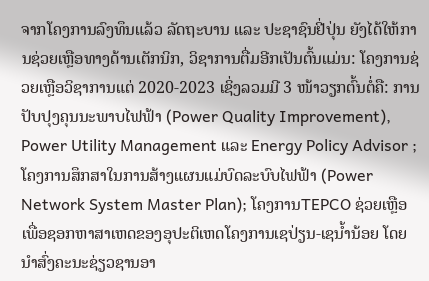ຈາກໂຄງການລົງທຶນແລ້ວ ລັດຖະບານ ແລະ ປະຊາຊົນຢີ່ປຸ່ນ ຍັງໄດ້ໃຫ້ການຊ່ວຍເຫຼືອທາງດ້ານເຕັກນິກ, ວິຊາການຕື່ມອີກເປັນຕົ້ນແມ່ນ: ໂຄງການຊ່ວຍເຫຼືອວິຊາການແຕ່ 2020-2023 ເຊິ່ງລວມມີ 3 ໜ້າວຽກຕົ້ນຕໍ່ຄື: ການປັບປຸງຄຸນນະພາບໄຟຟ້າ (Power Quality Improvement), Power Utility Management ແລະ Energy Policy Advisor ;ໂຄງການສຶກສາໃນການສ້າງແຜນແມ່ບົດລະບົບໄຟຟ້າ (Power Network System Master Plan); ໂຄງການTEPCO ຊ່ວຍເຫຼືອເພື່ອຊອກຫາສາເຫດຂອງອຸປະຕິເຫດໂຄງການເຊປ່ຽນ-ເຊນ້ຳນ້ອຍ ໂດຍນຳສົ່ງຄະນະຊ່ຽວຊານອາ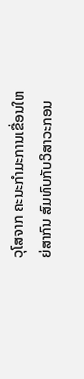ວຸໂສຈາກ ຄະນະກຳມະການເຂື່ອນໃຫຍ່ສາກົນ ສົມທົບກັບວິສາວະກອນ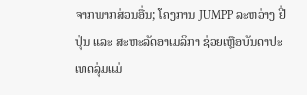ຈາກພາກສ່ວນອື່ນ; ໂຄງການ JUMPP ລະຫວ່າງ ຢີ່ປຸ່ນ ແລະ ສະຫະລັດອາເມລິກາ ຊ່ວຍເຫຼືອບັນດາປະເທດລຸ່ມແມ່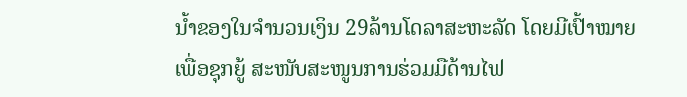ນ້ຳຂອງໃນຈຳນວນເງິນ 29ລ້ານໂດລາສະຫະລັດ ໂດຍມີເປົ້າໝາຍເພື່ອຊຸກຍູ້ ສະໜັບສະໜູນການຮ່ວມມືດ້ານໄຟ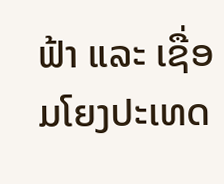ຟ້າ ແລະ ເຊື່ອມໂຍງປະເທດ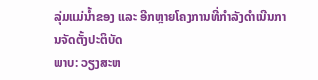ລຸ່ມແມ່ນ້ຳຂອງ ແລະ ອີກຫຼາຍໂຄງການທີ່ກຳລັງດຳເນີນການຈັດຕັ້ງປະຕິບັດ
ພາບ: ວຽງສະຫ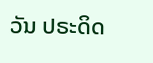ວັນ ປຣະດິດ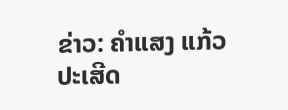ຂ່າວ: ຄຳແສງ ແກ້ວປະເສີດ